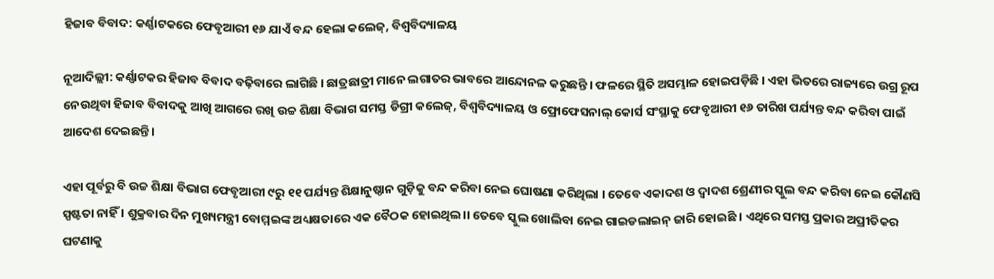ହିଜାବ ବିବାଦ: କର୍ଣ୍ଣାଟକରେ ଫେବୃଆରୀ ୧୬ ଯାଏଁ ବନ୍ଦ ହେଲା କଲେଜ୍, ବିଶ୍ୱବିଦ୍ୟାଳୟ

ନୂଆଦିଲ୍ଲୀ: କର୍ଣ୍ଣାଟକର ହିଜାବ ବିବାଦ ବଢ଼ିବାରେ ଲାଗିଛି । ଛାତ୍ରଛାତ୍ରୀ ମାନେ ଲଗାତର ଭାବରେ ଆନ୍ଦୋନଳ କରୁଛନ୍ତି । ଫଳରେ ସ୍ଥିତି ଅସମ୍ଭାଳ ହୋଇପଡ଼ିଛି । ଏହା ଭିତରେ ରାଜ୍ୟରେ ଉଗ୍ର ରୂପ ନେଉଥିବା ହିଜାବ ବିବାଦକୁ ଆଖି ଆଗରେ ରଖି ଉଚ୍ଚ ଶିକ୍ଷା ବିଭାଗ ସମସ୍ତ ଡିଗ୍ରୀ କଲେଜ୍, ବିଶ୍ୱବିଦ୍ୟାଳୟ ଓ ଫ୍ରୋଫେସନାଲ୍ କୋର୍ସ ସଂସ୍ଥାକୁ ଫେବୃଆରୀ ୧୬ ତାରିଖ ପର୍ଯ୍ୟନ୍ତ ବନ୍ଦ କରିବା ପାଇଁ ଆଦେଶ ଦେଇଛନ୍ତି ।

ଏହା ପୂର୍ବରୁ ବି ଉଚ୍ଚ ଶିକ୍ଷା ବିଭାଗ ଫେବୃଆରୀ ୯ରୁ ୧୧ ପର୍ଯ୍ୟନ୍ତ ଶିକ୍ଷାନୁଷ୍ଠାନ ଗୁଡ଼ିକୁ ବନ୍ଦ କରିବା ନେଇ ଘୋଷଣା କରିଥିଲା । ତେବେ ଏକାଦଶ ଓ ଦ୍ୱାଦଶ ଶ୍ରେଣୀର ସ୍କୁଲ ବନ୍ଦ କରିବା ନେଇ କୌଣସି ସ୍ପଷ୍ଟତା ନାହିଁ । ଶୁକ୍ରବାର ଦିନ ମୁଖ୍ୟମନ୍ତ୍ରୀ ବୋମ୍ମଇଙ୍କ ଅଧ୍ୟକ୍ଷତାରେ ଏକ ବୈଠକ ହୋଇଥିଲ।। ତେବେ ସ୍କୁଲ ଖୋଲିବା ନେଇ ଗାଇଡଲାଇନ୍ ଜାରି ହୋଇଛି । ଏଥିରେ ସମସ୍ତ ପ୍ରକାର ଅପ୍ରୀତିକର ଘଟଣାକୁ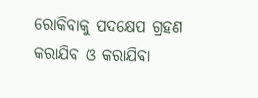ରୋକିବାକୁ ପଦକ୍ଷେପ ଗ୍ରହଣ କରାଯିବ ଓ କରାଯିବା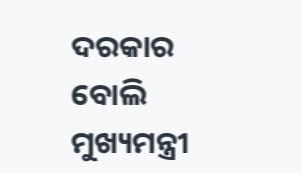ଦରକାର ବୋଲି ମୁଖ୍ୟମନ୍ତ୍ରୀ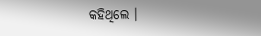କହିଥିଲେ ।